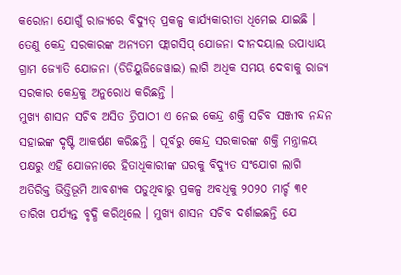କରୋନା ଯୋଗୁଁ ରାଜ୍ୟରେ ବିଦ୍ୟୁତ୍ ପ୍ରକଳ୍ପ କାର୍ଯ୍ୟକାରୀତା ଧିମେଇ ଯାଇଛି । ତେଣୁ କେନ୍ଦ୍ର ସରକାରଙ୍କ ଅନ୍ୟତମ ଫ୍ଲାଗସିପ୍ ଯୋଜନା ଦୀନଦୟାଲ ଉପାଧ୍ୟାୟ ଗ୍ରାମ ଜ୍ୟୋତି ଯୋଜନା (ଡିଡିୟୁଜିଜେୱାଇ) ଲାଗି ଅଧିକ ସମୟ ଦେବାକୁ ରାଜ୍ୟ ସରକାର କେନ୍ଦ୍ରକୁ ଅନୁରୋଧ କରିଛନ୍ତି ।
ମୁଖ୍ୟ ଶାସନ ସଚିବ ଅସିତ ତ୍ରିପାଠୀ ଏ ନେଇ କେନ୍ଦ୍ର ଶକ୍ତି ସଚିବ ସଞ୍ଜୀବ ନନ୍ଦନ ସହାଇଙ୍କ ଦୃଷ୍ଟି ଆକର୍ଷଣ କରିଛନ୍ତି । ପୂର୍ବରୁ କେନ୍ଦ୍ର ସରକାରଙ୍କ ଶକ୍ତି ମନ୍ତ୍ରାଳୟ ପକ୍ଷରୁ ଏହି ଯୋଜନାରେ ହିତାଧିକାରୀଙ୍କ ଘରକୁ ବିଦ୍ୟୁତ ସଂଯୋଗ ଲାଗି ଅତିରିକ୍ତ ଭିତ୍ତିଭୂମି ଆବଶ୍ୟକ ପଡୁଥିବାରୁ ପ୍ରକଳ୍ପ ଅବଧିକୁ ୨୦୨୦ ମାର୍ଚ୍ଚ ୩୧ ତାରିଖ ପର୍ଯ୍ୟନ୍ତ ବୃଦ୍ଧି କରିଥିଲେ । ମୁଖ୍ୟ ଶାସନ ସଚିବ ଦର୍ଶାଇଛନ୍ତି ଯେ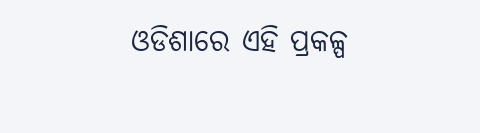ଓଡିଶାରେ ଏହି ପ୍ରକଳ୍ପ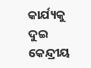କାର୍ଯ୍ୟକୁ ଦୁଇ କେନ୍ଦ୍ରୀୟ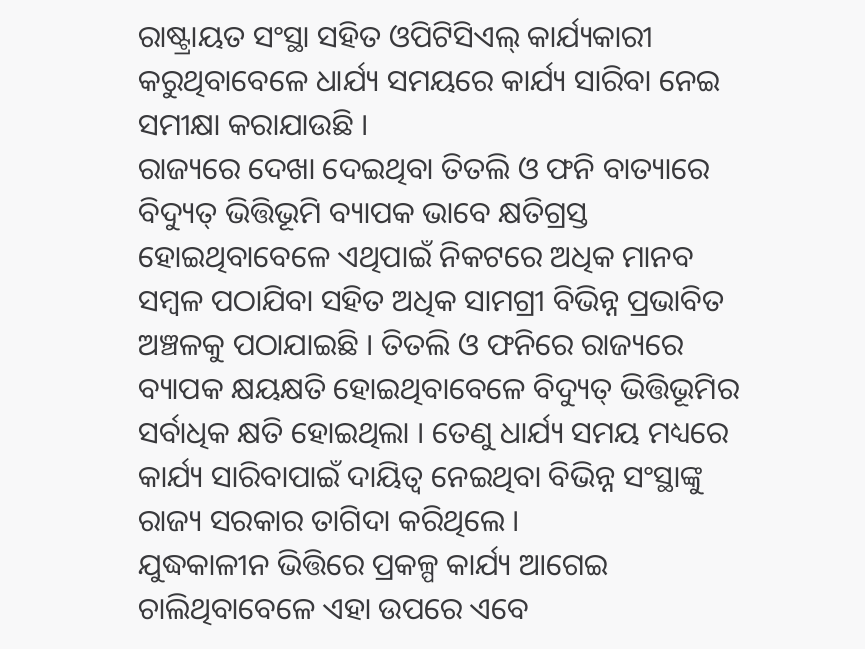ରାଷ୍ଟ୍ରାୟତ ସଂସ୍ଥା ସହିତ ଓପିଟିସିଏଲ୍ କାର୍ଯ୍ୟକାରୀ କରୁଥିବାବେଳେ ଧାର୍ଯ୍ୟ ସମୟରେ କାର୍ଯ୍ୟ ସାରିବା ନେଇ ସମୀକ୍ଷା କରାଯାଉଛି ।
ରାଜ୍ୟରେ ଦେଖା ଦେଇଥିବା ତିତଲି ଓ ଫନି ବାତ୍ୟାରେ ବିଦ୍ୟୁତ୍ ଭିତ୍ତିଭୂମି ବ୍ୟାପକ ଭାବେ କ୍ଷତିଗ୍ରସ୍ତ ହୋଇଥିବାବେଳେ ଏଥିପାଇଁ ନିକଟରେ ଅଧିକ ମାନବ ସମ୍ବଳ ପଠାଯିବା ସହିତ ଅଧିକ ସାମଗ୍ରୀ ବିଭିନ୍ନ ପ୍ରଭାବିତ ଅଞ୍ଚଳକୁ ପଠାଯାଇଛି । ତିତଲି ଓ ଫନିରେ ରାଜ୍ୟରେ ବ୍ୟାପକ କ୍ଷୟକ୍ଷତି ହୋଇଥିବାବେଳେ ବିଦ୍ୟୁତ୍ ଭିତ୍ତିଭୂମିର ସର୍ବାଧିକ କ୍ଷତି ହୋଇଥିଲା । ତେଣୁ ଧାର୍ଯ୍ୟ ସମୟ ମଧ୍ୟରେ କାର୍ଯ୍ୟ ସାରିବାପାଇଁ ଦାୟିତ୍ୱ ନେଇଥିବା ବିଭିନ୍ନ ସଂସ୍ଥାଙ୍କୁ ରାଜ୍ୟ ସରକାର ତାଗିଦା କରିଥିଲେ ।
ଯୁଦ୍ଧକାଳୀନ ଭିତ୍ତିରେ ପ୍ରକଳ୍ପ କାର୍ଯ୍ୟ ଆଗେଇ ଚାଲିଥିବାବେଳେ ଏହା ଉପରେ ଏବେ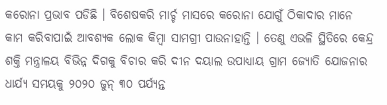କରୋନା ପ୍ରଭାବ ପଡିଛି । ବିଶେଷକରି ମାର୍ଚ୍ଚ ମାସରେ କରୋନା ଯୋଗୁଁ ଠିକାଦାର ମାନେ କାମ କରିବାପାଇଁ ଆବଶ୍ୟକ ଲୋକ କିମ୍ବା ସାମଗ୍ରୀ ପାଉନାହାନ୍ତି । ତେଣୁ ଏଭଳି ସ୍ଥିତିରେ କେନ୍ଦ୍ର ଶକ୍ତି ମନ୍ତ୍ରାଳୟ ବିଭିନ୍ନ ଦିଗକୁ ବିଚାର କରି ଦୀନ ଦୟାଲ ଉପାଧ୍ୟାୟ ଗ୍ରାମ ଜ୍ୟୋତି ଯୋଜନାର ଧାର୍ଯ୍ୟ ସମୟକୁ ୨୦୨୦ ଜୁନ୍ ୩୦ ପର୍ଯ୍ୟନ୍ତ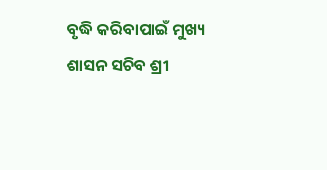ବୃଦ୍ଧି କରିବାପାଇଁ ମୁଖ୍ୟ ଶାସନ ସଚିବ ଶ୍ରୀ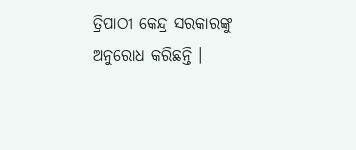ତ୍ରିପାଠୀ କେନ୍ଦ୍ର ସରକାରଙ୍କୁ ଅନୁରୋଧ କରିଛନ୍ତି ।